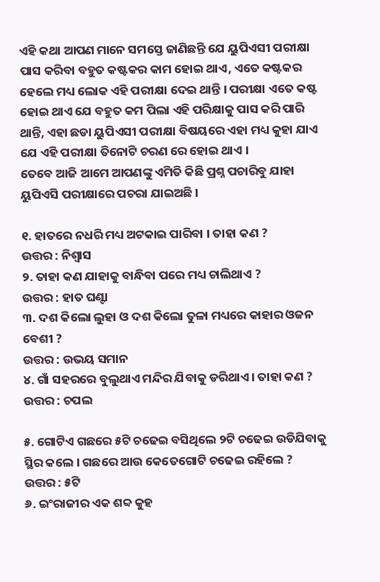ଏହି କଥା ଆପଣ ମାନେ ସମସ୍ତେ ଜାଣିଛନ୍ତି ଯେ ୟୁପିଏସୀ ପରୀକ୍ଷା ପାସ କରିବା ବହୁତ କଷ୍ଟକର କାମ ହୋଇ ଥାଏ, ଏତେ କଷ୍ଟକର ହେଲେ ମଧ୍ୟ ଲୋକ ଏହି ପରୀକ୍ଷା ଦେଇ ଥାନ୍ତି । ପରୀକ୍ଷା ଏତେ କଷ୍ଟ ହୋଇ ଥାଏ ଯେ ବହୁତ କମ ପିଲା ଏହି ପରିକ୍ଷାକୁ ପାସ କରି ପାରି ଥାନ୍ତି, ଏହା ଛଡା ୟୁପିଏସୀ ପରୀକ୍ଷା ବିଷୟରେ ଏହା ମଧ୍ୟ କୁହା ଯାଏ ଯେ ଏହି ପରୀକ୍ଷା ତିନୋଟି ଚରଣ ରେ ହୋଇ ଥାଏ ।
ତେବେ ଆଜି ଆମେ ଆପଣଙ୍କୁ ଏମିତି କିଛି ପ୍ରଶ୍ନ ପଚାରିବୁ ଯାହା ୟୁପିଏସି ପରୀକ୍ଷାରେ ପଚରା ଯାଇଅଛି ।

୧. ହାତରେ ନଧରି ମଧ୍ୟ ଅଟକାଇ ପାରିବା । ତାହା କଣ ?
ଉତ୍ତର : ନିଶ୍ଵାସ
୨. ତାହା କଣ ଯାହାକୁ ବାନ୍ଧିବା ପରେ ମଧ୍ୟ ଚାଲିଥାଏ ?
ଉତ୍ତର : ହାତ ଘଣ୍ଟା
୩. ଦଶ କିଲୋ ଲୁହା ଓ ଦଶ କିଲୋ ତୁଳା ମଧ୍ୟରେ କାହାର ଓଜନ ବେଶୀ ?
ଉତ୍ତର : ଉଭୟ ସମାନ
୪. ଗାଁ ସହରରେ ବୁଲୁଥାଏ ମନ୍ଦିର ଯିବାକୁ ଡରିଥାଏ । ତାହା କଣ ?
ଉତ୍ତର : ଚପଲ

୫. ଗୋଟିଏ ଗଛରେ ୫ଟି ଚଢେଇ ବସିଥିଲେ ୨ଟି ଚଢେଇ ଉଡିଯିବାକୁ ସ୍ଥିର କଲେ । ଗଛରେ ଆଉ କେତେଗୋଟି ଚଢେଇ ରହିଲେ ?
ଉତ୍ତର : ୫ଟି
୬. ଇଂରାଜୀର ଏକ ଶବ୍ଦ କୁହ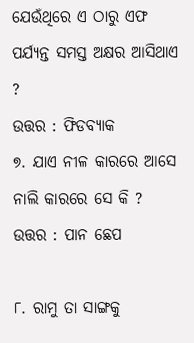ଯେଉଁଥିରେ ଏ ଠାରୁ ଏଫ ପର୍ଯ୍ୟନ୍ତ ସମସ୍ତ ଅକ୍ଷର ଆସିଥାଏ ?
ଉତ୍ତର : ଫିଡବ୍ୟାକ
୭. ଯାଏ ନୀଳ କାରରେ ଆସେ ନାଲି କାରରେ ସେ କି ?
ଉତ୍ତର : ପାନ ଛେପ

୮. ରାମୁ ତା ସାଙ୍ଗକୁ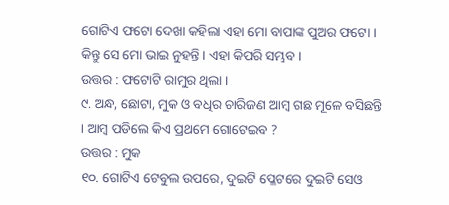ଗୋଟିଏ ଫଟୋ ଦେଖା କହିଲା ଏହା ମୋ ବାପାଙ୍କ ପୁଅର ଫଟୋ । କିନ୍ତୁ ସେ ମୋ ଭାଇ ନୁହନ୍ତି । ଏହା କିପରି ସମ୍ଭବ ।
ଉତ୍ତର : ଫଟୋଟି ରାମୁର ଥିଲା ।
୯. ଅନ୍ଧ, ଛୋଟା, ମୁକ ଓ ବଧିର ଚାରିଜଣ ଆମ୍ବ ଗଛ ମୂଳେ ବସିଛନ୍ତି । ଆମ୍ବ ପଡିଲେ କିଏ ପ୍ରଥମେ ଗୋଟେଇବ ?
ଉତ୍ତର : ମୁକ
୧୦. ଗୋଟିଏ ଟେବୁଲ ଉପରେ, ଦୁଇଟି ପ୍ଳେଟରେ ଦୁଇଟି ସେଓ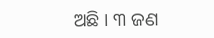ଅଛି । ୩ ଜଣ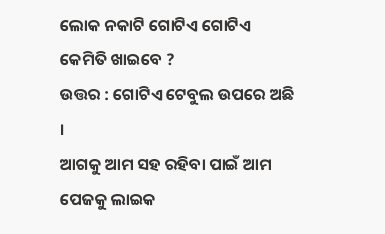ଲୋକ ନକାଟି ଗୋଟିଏ ଗୋଟିଏ କେମିତି ଖାଇବେ ?
ଉତ୍ତର : ଗୋଟିଏ ଟେବୁଲ ଉପରେ ଅଛି ।
ଆଗକୁ ଆମ ସହ ରହିବା ପାଇଁ ଆମ ପେଜକୁ ଲାଇକ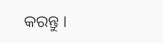କରନ୍ତୁ ।